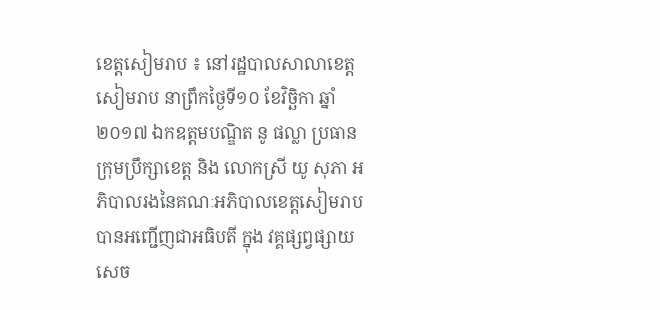ខេត្តសៀមរាប ៖ នៅរដ្ឋបាលសាលាខេត្តសៀមរាប នាព្រឹកថ្ងៃទី១០ ខែវិច្ឆិកា ឆ្នាំ២០១៧ ឯកឧត្តមបណ្ឌិត នូ ផល្លា ប្រធាន ក្រុមប្រឹក្សាខេត្ត និង លោកស្រី យូ សុភា អភិបាលរងនៃគណៈអភិបាលខេត្តសៀមរាប បានអញ្ជើញជាអធិបតី ក្នុង វគ្គផ្សព្វផ្សាយសេច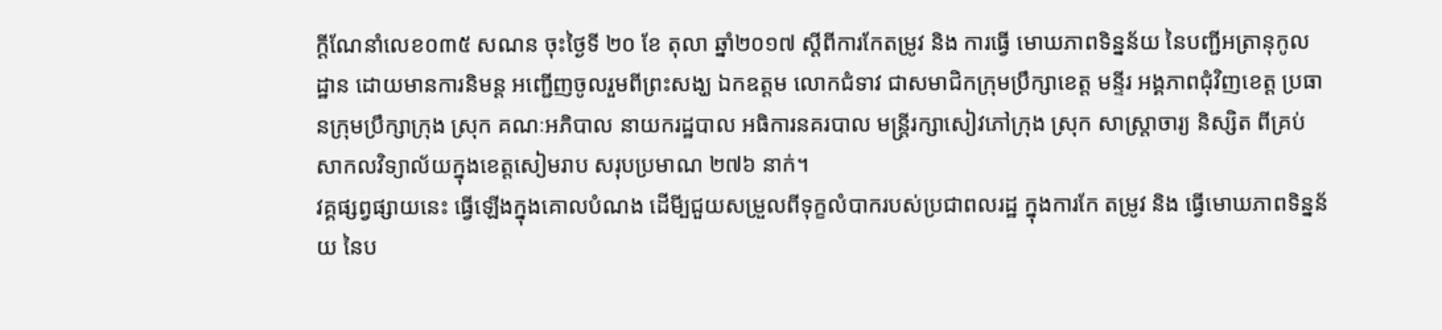ក្តីណែនាំលេខ០៣៥ សណន ចុះថ្ងៃទី ២០ ខែ តុលា ឆ្នាំ២០១៧ ស្តីពីការកែតម្រូវ និង ការធ្វើ មោឃភាពទិន្នន័យ នៃបញ្ជីអត្រានុកូលដ្ឋាន ដោយមានការនិមន្ត អញ្ជើញចូលរួមពីព្រះសង្ឃ ឯកឧត្តម លោកជំទាវ ជាសមាជិកក្រុមប្រឹក្សាខេត្ត មន្ទីរ អង្គភាពជុំវិញខេត្ត ប្រធានក្រុមប្រឹក្សាក្រុង ស្រុក គណៈអភិបាល នាយករដ្ឋបាល អធិការនគរបាល មន្រ្តីរក្សាសៀវភៅក្រុង ស្រុក សាស្រ្តាចារ្យ និស្សិត ពីគ្រប់សាកលវិទ្យាល័យក្នុងខេត្តសៀមរាប សរុបប្រមាណ ២៧៦ នាក់។
វគ្គផ្សព្វផ្សាយនេះ ធ្វើឡើងក្នុងគោលបំណង ដើមី្បជួយសម្រួលពីទុក្ខលំបាករបស់ប្រជាពលរដ្ឋ ក្នុងការកែ តម្រូវ និង ធ្វើមោឃភាពទិន្នន័យ នៃប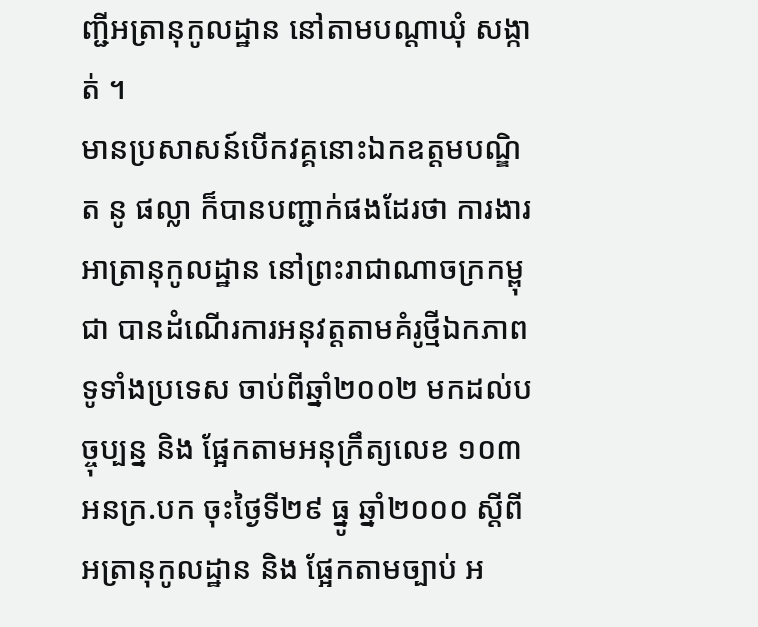ញ្ជីអត្រានុកូលដ្ឋាន នៅតាមបណ្តាឃុំ សង្កាត់ ។
មានប្រសាសន៍បើកវគ្គនោះឯកឧត្តមបណ្ឌិត នូ ផល្លា ក៏បានបញ្ជាក់ផងដែរថា ការងារអាត្រានុកូលដ្ឋាន នៅព្រះរាជាណាចក្រកម្ពុជា បានដំណើរការអនុវត្តតាមគំរូថ្មីឯកភាពទូទាំងប្រទេស ចាប់ពីឆ្នាំ២០០២ មកដល់បច្ចុប្បន្ន និង ផ្អែកតាមអនុក្រឹត្យលេខ ១០៣ អនក្រ.បក ចុះថ្ងៃទី២៩ ធ្នូ ឆ្នាំ២០០០ ស្តីពីអត្រានុកូលដ្ឋាន និង ផ្អែកតាមច្បាប់ អ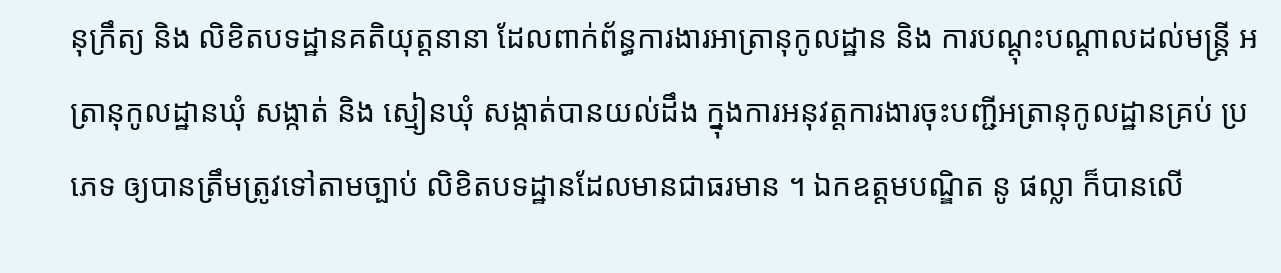នុក្រឹត្យ និង លិខិតបទដ្ឋានគតិយុត្តនានា ដែលពាក់ព័ន្ធការងារអាត្រានុកូលដ្ឋាន និង ការបណ្តុះបណ្តាលដល់មន្ត្រី អត្រានុកូលដ្ឋានឃុំ សង្កាត់ និង ស្មៀនឃុំ សង្កាត់បានយល់ដឹង ក្នុងការអនុវត្តការងារចុះបញ្ជីអត្រានុកូលដ្ឋានគ្រប់ ប្រភេទ ឲ្យបានត្រឹមត្រូវទៅតាមច្បាប់ លិខិតបទដ្ឋានដែលមានជាធរមាន ។ ឯកឧត្តមបណ្ឌិត នូ ផល្លា ក៏បានលើ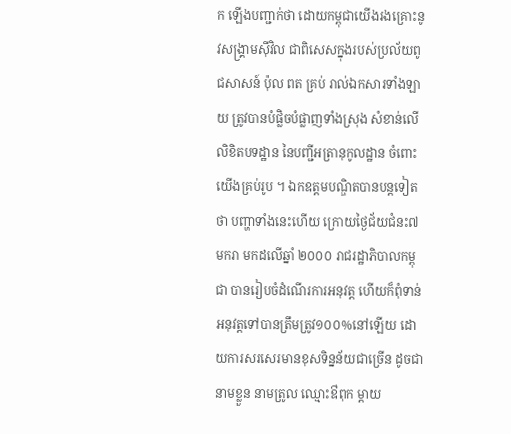ក ឡើងបញ្ជាក់ថា ដោយកម្ពុជាយើងរងគ្រោះនូវសង្រ្គាមស៊ីវិល ជាពិសេសក្នុងរបស់ប្រល័យពូជសាសន៍ ប៉ុល ពត គ្រប់ រាល់ឯកសារទាំងឡាយ ត្រូវបានបំផ្លិចបំផ្លាញទាំងស្រុង សំខាន់លើលិខិតបទដ្ឋាន នៃបញ្ជីអត្រានុកូលដ្ឋាន ចំពោះ យើងគ្រប់រូប ។ ឯកឧត្តមបណ្ឌិតបានបន្តទៀតថា បញ្ហាទាំងនេះហើយ ក្រោយថ្ងៃជ័យជំនះ៧មករា មកដលើឆ្នាំ ២០០០ រាជរដ្ឋាភិបាលកម្ពុជា បានរៀបចំដំណើរការអនុវត្ត ហើយក៏ពុំទាន់អនុវត្តទៅបានត្រឹមត្រូវ១០០%នៅឡើយ ដោយការសរសេរមានខុសទិន្នន័យជាច្រើន ដូចជា នាមខ្លួន នាមត្រូល ឈ្មោះឳពុក ម្តាយ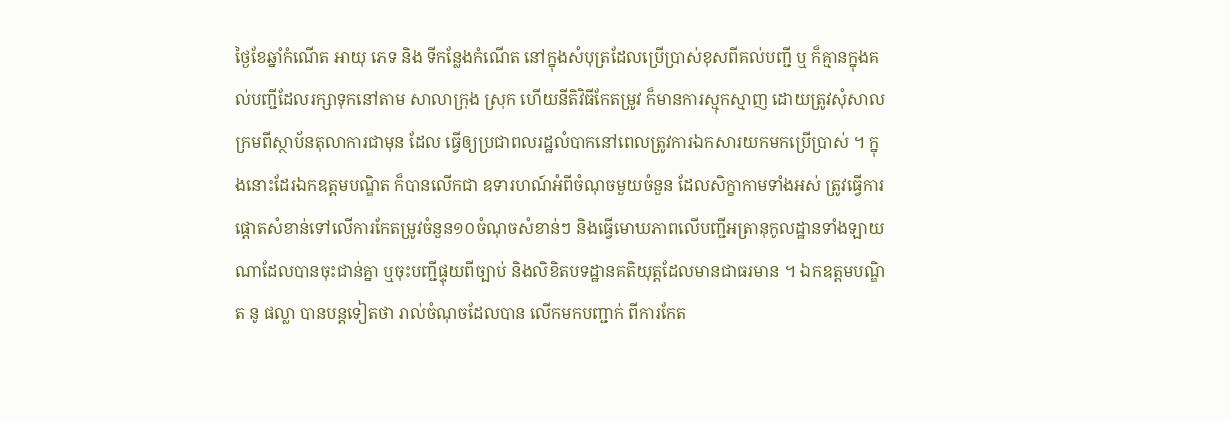ថ្ងៃខែឆ្នាំកំណើត អាយុ ភេទ និង ទីកន្លែងកំណើត នៅក្នុងសំបុត្រដែលប្រើប្រាស់ខុសពីគល់បញ្ជី ឬ ក៏គ្មានក្នុងគល់បញ្ជីដែលរក្សាទុកនៅតាម សាលាក្រុង ស្រុក ហើយនីតិវិធីកែតម្រូវ ក៏មានការស្មុកស្មាញ ដោយត្រូវសុំសាលក្រមពីស្ថាប័នតុលាការជាមុន ដែល ធ្វើឲ្យប្រជាពលរដ្ឋលំបាកនៅពេលត្រូវការឯកសារយកមកប្រើប្រាស់ ។ ក្នុងនោះដែរឯកឧត្តមបណ្ឌិត ក៏បានលើកជា ឧទារហណ៍អំពីចំណុចមួយចំនួន ដែលសិក្ខាកាមទាំងអស់ ត្រូវធ្វើការផ្តោតសំខាន់ទៅលើការកែតម្រូវចំនួន១០ចំណុចសំខាន់ៗ និងធ្វើមោឃភាពលើបញ្ជីអត្រានុកូលដ្ឋានទាំងឡាយណាដែលបានចុះជាន់គ្នា ឬចុះបញ្ជីផ្ទុយពីច្បាប់ និងលិខិតបទដ្ឋានគតិយុត្តដែលមានជាធរមាន ។ ឯកឧត្តមបណ្ឌិត នូ ផល្លា បានបន្តទៀតថា រាល់ចំណុចដែលបាន លើកមកបញ្ជាក់ ពីការកែត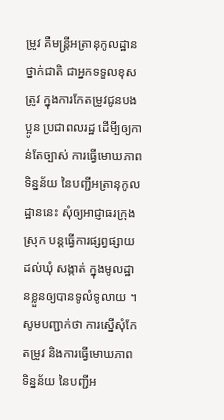ម្រូវ គឺមន្ត្រីអត្រានុកូលដ្ឋានថ្នាក់ជាតិ ជាអ្នកទទួលខុសត្រូវ ក្នុងការកែតម្រូវជូនបងប្អូន ប្រជាពលរដ្ឋ ដើមី្បឲ្យកាន់តែច្បាស់ ការធ្វើមោឃភាពទិន្នន័យ នៃបញ្ជីអត្រានុកូលដ្ឋាននេះ សុំឲ្យអាជ្ញាធរក្រុង ស្រុក បន្តធ្វើការផ្សព្វផ្សាយដល់ឃុំ សង្កាត់ ក្នុងមូលដ្ឋានខ្លួនឲ្យបានទូលំទូលាយ ។
សូមបញ្ជាក់ថា ការស្នើសុំកែតម្រូវ និងការធ្វើមោឃភាពទិន្នន័យ នៃបញ្ជីអ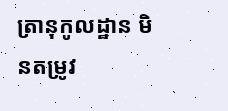ត្រានុកូលដ្ឋាន មិនតម្រូវ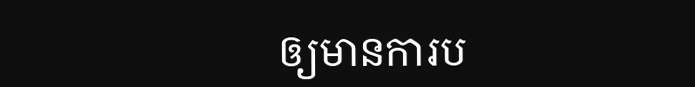ឲ្យមានការប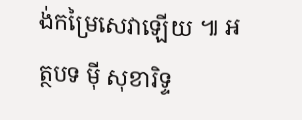ង់កម្រៃសេវាឡើយ ៕ អត្ថបទ ម៉ី សុខារិទ្ទ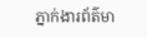ភ្នាក់ងារព័ត៌មា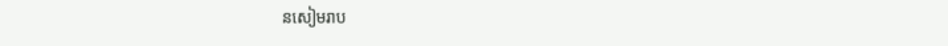នសៀមរាប